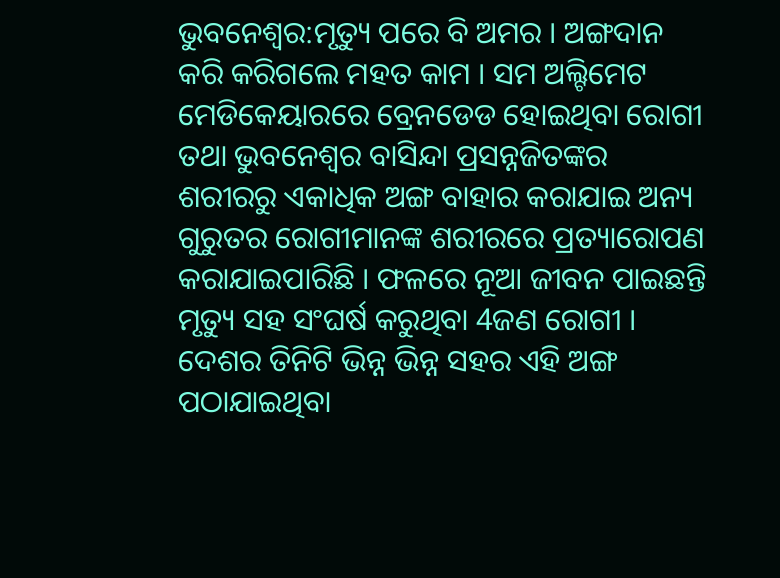ଭୁବନେଶ୍ବର:ମୃତ୍ୟୁ ପରେ ବି ଅମର । ଅଙ୍ଗଦାନ କରି କରିଗଲେ ମହତ କାମ । ସମ ଅଲ୍ଟିମେଟ ମେଡିକେୟାରରେ ବ୍ରେନଡେଡ ହୋଇଥିବା ରୋଗୀ ତଥା ଭୁବନେଶ୍ବର ବାସିନ୍ଦା ପ୍ରସନ୍ନଜିତଙ୍କର ଶରୀରରୁ ଏକାଧିକ ଅଙ୍ଗ ବାହାର କରାଯାଇ ଅନ୍ୟ ଗୁରୁତର ରୋଗୀମାନଙ୍କ ଶରୀରରେ ପ୍ରତ୍ୟାରୋପଣ କରାଯାଇପାରିଛି । ଫଳରେ ନୂଆ ଜୀବନ ପାଇଛନ୍ତି ମୃତ୍ୟୁ ସହ ସଂଘର୍ଷ କରୁଥିବା 4ଜଣ ରୋଗୀ । ଦେଶର ତିନିଟି ଭିନ୍ନ ଭିନ୍ନ ସହର ଏହି ଅଙ୍ଗ ପଠାଯାଇଥିବା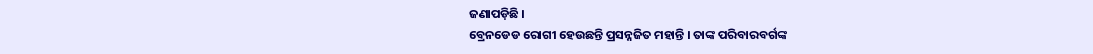ଜଣାପଡ଼ିଛି ।
ବ୍ରେନଡେଡ ରୋଗୀ ହେଉଛନ୍ତି ପ୍ରସନ୍ନଜିତ ମହାନ୍ତି । ତାଙ୍କ ପରିବାରବର୍ଗଙ୍କ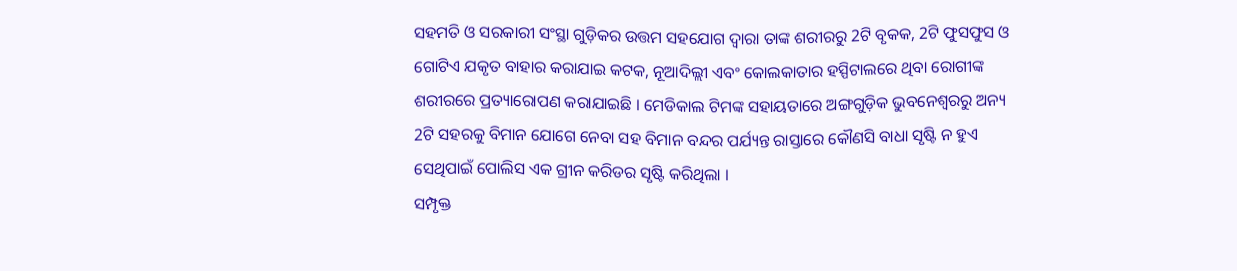ସହମତି ଓ ସରକାରୀ ସଂସ୍ଥା ଗୁଡ଼ିକର ଉତ୍ତମ ସହଯୋଗ ଦ୍ବାରା ତାଙ୍କ ଶରୀରରୁ 2ଟି ବୃକକ, 2ଟି ଫୁସଫୁସ ଓ ଗୋଟିଏ ଯକୃତ ବାହାର କରାଯାଇ କଟକ, ନୂଆଦିଲ୍ଲୀ ଏବଂ କୋଲକାତାର ହସ୍ପିଟାଲରେ ଥିବା ରୋଗୀଙ୍କ ଶରୀରରେ ପ୍ରତ୍ୟାରୋପଣ କରାଯାଇଛି । ମେଡିକାଲ ଟିମଙ୍କ ସହାୟତାରେ ଅଙ୍ଗଗୁଡ଼ିକ ଭୁବନେଶ୍ବରରୁ ଅନ୍ୟ 2ଟି ସହରକୁ ବିମାନ ଯୋଗେ ନେବା ସହ ବିମାନ ବନ୍ଦର ପର୍ଯ୍ୟନ୍ତ ରାସ୍ତାରେ କୌଣସି ବାଧା ସୃଷ୍ଟି ନ ହୁଏ ସେଥିପାଇଁ ପୋଲିସ ଏକ ଗ୍ରୀନ କରିଡର ସୃଷ୍ଟି କରିଥିଲା ।
ସମ୍ପୃକ୍ତ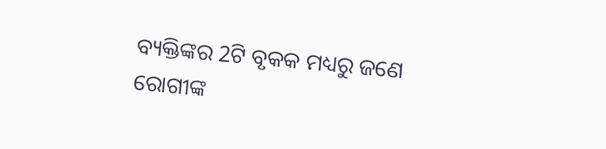ବ୍ୟକ୍ତିଙ୍କର 2ଟି ବୃକକ ମଧ୍ୟରୁ ଜଣେ ରୋଗୀଙ୍କ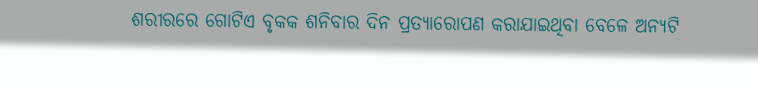ଶରୀରରେ ଗୋଟିଏ ବୃକକ ଶନିବାର ଦିନ ପ୍ରତ୍ୟାରୋପଣ କରାଯାଇଥିବା ବେଳେ ଅନ୍ୟଟି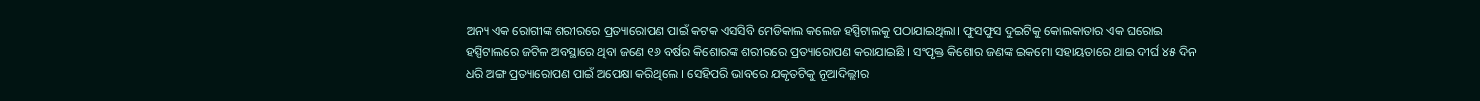ଅନ୍ୟ ଏକ ରୋଗୀଙ୍କ ଶରୀରରେ ପ୍ରତ୍ୟାରୋପଣ ପାଇଁ କଟକ ଏସସିବି ମେଡିକାଲ କଲେଜ ହସ୍ପିଟାଲକୁ ପଠାଯାଇଥିଲା। ଫୁସଫୁସ ଦୁଇଟିକୁ କୋଲକାତାର ଏକ ଘରୋଇ ହସ୍ପିଟାଲରେ ଜଟିଳ ଅବସ୍ଥାରେ ଥିବା ଜଣେ ୧୬ ବର୍ଷର କିଶୋରଙ୍କ ଶରୀରରେ ପ୍ରତ୍ୟାରୋପଣ କରାଯାଇଛି । ସଂପୃକ୍ତ କିଶୋର ଜଣଙ୍କ ଇକମୋ ସହାୟତାରେ ଥାଇ ଦୀର୍ଘ ୪୫ ଦିନ ଧରି ଅଙ୍ଗ ପ୍ରତ୍ୟାରୋପଣ ପାଇଁ ଅପେକ୍ଷା କରିଥିଲେ । ସେହିପରି ଭାବରେ ଯକୃତଟିକୁ ନୂଆଦିଲ୍ଲୀର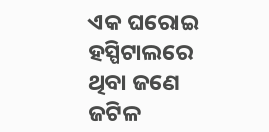ଏକ ଘରୋଇ ହସ୍ପିଟାଲରେ ଥିବା ଜଣେ ଜଟିଳ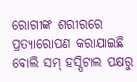ରୋଗୀଙ୍କ ଶରୀରରେ ପ୍ରତ୍ୟାରୋପଣ କରାଯାଇଛି ବୋଲି ସମ୍ ହସ୍ପିଟାଲ ପକ୍ଷରୁ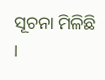ସୂଚନା ମିଳିଛି ।